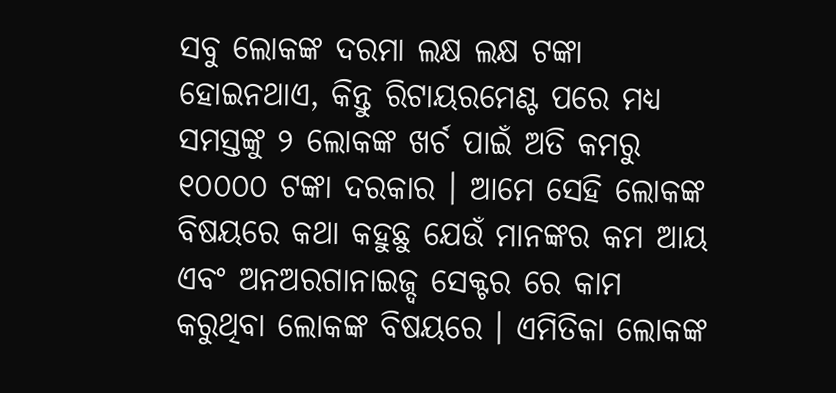ସବୁ ଲୋକଙ୍କ ଦରମା ଲକ୍ଷ ଲକ୍ଷ ଟଙ୍କା ହୋଇନଥାଏ, କିନ୍ତୁ ରିଟାୟରମେଣ୍ଟ ପରେ ମଧ୍ୟ ସମସ୍ତଙ୍କୁ ୨ ଲୋକଙ୍କ ଖର୍ଚ ପାଇଁ ଅତି କମରୁ ୧୦୦୦୦ ଟଙ୍କା ଦରକାର । ଆମେ ସେହି ଲୋକଙ୍କ ବିଷୟରେ କଥା କହୁଛୁ ଯେଉଁ ମାନଙ୍କର କମ ଆୟ ଏବଂ ଅନଅରଗାନାଇଜ୍ଦ ସେକ୍ଟର ରେ କାମ କରୁଥିବା ଲୋକଙ୍କ ବିଷୟରେ । ଏମିତିକା ଲୋକଙ୍କ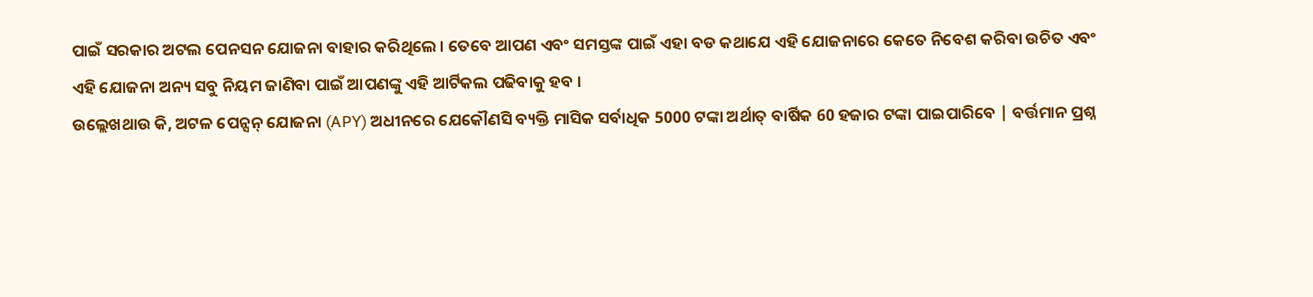ପାଇଁ ସରକାର ଅଟଲ ପେନସନ ଯୋଜନା ବାହାର କରିଥିଲେ । ତେବେ ଆପଣ ଏବଂ ସମସ୍ତଙ୍କ ପାଇଁ ଏହା ବଡ କଥାଯେ ଏହି ଯୋଜନାରେ କେତେ ନିବେଶ କରିବା ଉଚିତ ଏବଂ ଏହି ଯୋଜନା ଅନ୍ୟ ସବୁ ନିୟମ ଜାଣିବା ପାଇଁ ଆପଣଙ୍କୁ ଏହି ଆର୍ଟିକଲ ପଢିବାକୁ ହବ ।
ଉଲ୍ଲେଖଥାଉ କି, ଅଟଳ ପେନ୍ସନ୍ ଯୋଜନା (APY) ଅଧୀନରେ ଯେକୌଣସି ବ୍ୟକ୍ତି ମାସିକ ସର୍ବାଧିକ 5000 ଟଙ୍କା ଅର୍ଥାତ୍ ବାର୍ଷିକ 60 ହଜାର ଟଙ୍କା ପାଇପାରିବେ | ବର୍ତ୍ତମାନ ପ୍ରଶ୍ନ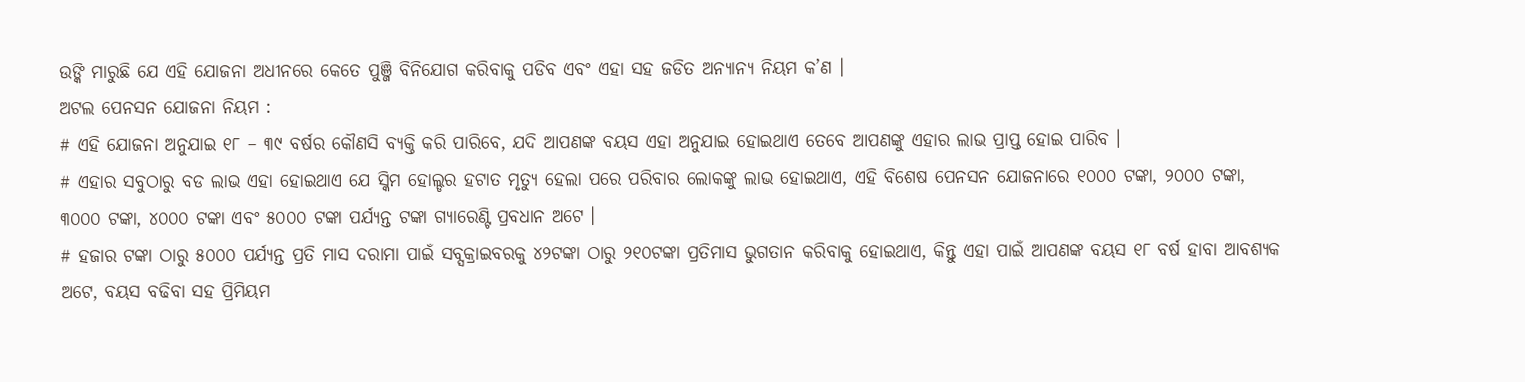ଉଙ୍କି ମାରୁଛି ଯେ ଏହି ଯୋଜନା ଅଧୀନରେ କେତେ ପୁଞ୍ଜି ବିନିଯୋଗ କରିବାକୁ ପଡିବ ଏବଂ ଏହା ସହ ଜଡିତ ଅନ୍ୟାନ୍ୟ ନିୟମ କ’ଣ ।
ଅଟଲ ପେନସନ ଯୋଜନା ନିୟମ :
# ଏହି ଯୋଜନା ଅନୁଯାଇ ୧୮ – ୩୯ ବର୍ଷର କୌଣସି ବ୍ୟକ୍ତି କରି ପାରିବେ, ଯଦି ଆପଣଙ୍କ ବୟସ ଏହା ଅନୁଯାଇ ହୋଇଥାଏ ତେବେ ଆପଣଙ୍କୁ ଏହାର ଲାଭ ପ୍ରାପ୍ତ ହୋଇ ପାରିବ ।
# ଏହାର ସବୁଠାରୁ ବଡ ଲାଭ ଏହା ହୋଇଥାଏ ଯେ ସ୍କିମ ହୋଲ୍ଡର ହଟାତ ମୃତ୍ୟୁ ହେଲା ପରେ ପରିବାର ଲୋକଙ୍କୁ ଲାଭ ହୋଇଥାଏ, ଏହି ବିଶେଷ ପେନସନ ଯୋଜନାରେ ୧୦୦୦ ଟଙ୍କା, ୨୦୦୦ ଟଙ୍କା, ୩୦୦୦ ଟଙ୍କା, ୪୦୦୦ ଟଙ୍କା ଏବଂ ୫୦୦୦ ଟଙ୍କା ପର୍ଯ୍ୟନ୍ତ ଟଙ୍କା ଗ୍ୟାରେଣ୍ଟି ପ୍ରବଧାନ ଅଟେ ।
# ହଜାର ଟଙ୍କା ଠାରୁ ୫୦୦୦ ପର୍ଯ୍ୟନ୍ତ ପ୍ରତି ମାସ ଦରାମା ପାଇଁ ସବ୍ସକ୍ରାଇବରକୁ ୪୨ଟଙ୍କା ଠାରୁ ୨୧୦ଟଙ୍କା ପ୍ରତିମାସ ଭୁଗତାନ କରିବାକୁ ହୋଇଥାଏ, କିନ୍ତୁ ଏହା ପାଇଁ ଆପଣଙ୍କ ବୟସ ୧୮ ବର୍ଷ ହାବା ଆବଶ୍ୟକ ଅଟେ, ବୟସ ବଢିବା ସହ ପ୍ରିମିୟମ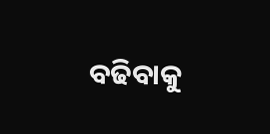ବଢିବାକୁ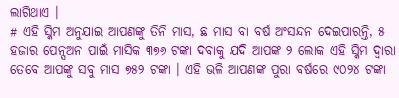ଲାଗିଥାଏ ।
# ଏହି ସ୍କିମ ଅନୁଯାଇ ଆପଣଙ୍କୁ ତିନି ମାସ, ଛ ମାସ ବା ବର୍ଷ ଅଂସନ୍ଦନ ଦେଇପାରନ୍ତି, ୫ ହଜାର ପେନ୍ସଅନ ପାଇଁ ମାସିକ ୩୭୬ ଟଙ୍କା ଦବାକୁ ଯଦି ଆପଙ୍କ ୨ ଲୋକ ଏହି ସ୍କିମ ଦ୍ଵାରା ତେବେ ଆପଙ୍କୁ ସବୁ ମାସ ୭୫୨ ଟଙ୍କା । ଏହି ଭଳି ଆପଣଙ୍କ ପୁରା ବର୍ଷରେ ୯୦୨୪ ଟଙ୍କା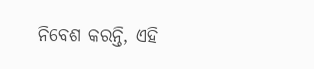ନିବେଶ କରନ୍ତି, ଏହି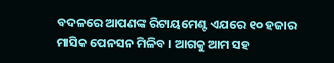ବଦଳରେ ଆପଣଙ୍କ ରିଟାୟମେଣ୍ଟ ଏଯରେ ୧୦ ହଜାର ମାସିକ ପେନସନ ମିଳିବ । ଆଗକୁ ଆମ ସହ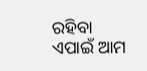ରହିବା ଏପାଇଁ ଆମ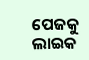ପେଜକୁ ଲାଇକ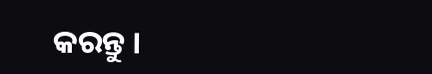କରନ୍ତୁ ।